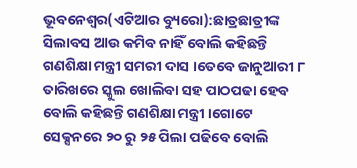ଭୂବନେଶ୍ୱର(ଏଟିଆର ବ୍ୟୁରୋ):ଛାତ୍ରଛାତ୍ରୀଙ୍କ ସିଲାବସ ଆଉ କମିବ ନାହିଁ ବୋଲି କହିଛନ୍ତି ଗଣଶିକ୍ଷା ମନ୍ତ୍ରୀ ସମରୀ ଦାସ ।ତେବେ ଜାନୁଆରୀ ୮ ତାରିଖରେ ସ୍କୁଲ ଖୋଲିବା ସହ ପାଠପଢା ହେବ ବୋଲି କହିଛନ୍ତି ଗଣଶିକ୍ଷା ମନ୍ତ୍ରୀ ।ଗୋଟେ ସେକ୍ସନରେ ୨୦ ରୁ ୨୫ ପିଲା ପଢିବେ ବୋଲି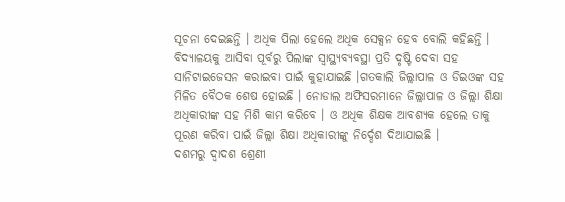ସୂଚନା ଦେଇଛନ୍ତି । ଅଧିକ ପିଲା ହେଲେ ଅଧିକ ସେକ୍ସନ ହେବ ବୋଲି କହିଛନ୍ତି ।
ବିଦ୍ୟାଳୟକୁ ଆସିବା ପୂର୍ବରୁ ପିଲାଙ୍କ ସ୍ୱାସ୍ଥ୍ୟବ୍ୟବସ୍ଥା ପ୍ରତି ଦୃଷ୍ଟି ଦେବା ସହ ସାନିଟାଇଜେସନ କରାଇବା ପାଇଁ କୁହାଯାଇଛି ।ଗତକାଲି ଜିଲ୍ଲାପାଳ ଓ ଡିଇଓଙ୍କ ସହ ମିଳିତ ବୈଠକ ଶେଷ ହୋଇଛି । ନୋଡାଲ ଅଫିସରମାନେ ଜିଲ୍ଲାପାଳ ଓ ଜିଲ୍ଲା ଶିକ୍ଷା ଅଧିକାରୀଙ୍କ ସହ ମିଶି କାମ କରିବେ । ଓ ଅଧିକ ଶିକ୍ଷକ ଆବଶ୍ୟକ ହେଲେ ତାକୁ ପୂରଣ କରିବା ପାଇଁ ଜିଲ୍ଲା ଶିକ୍ଷା ଅଧିକାରୀଙ୍କୁ ନିର୍ଦ୍ଦେଶ ଦିଆଯାଇଛି ।
ଦଶମରୁ ଦ୍ୱାଦଶ ଶ୍ରେଣୀ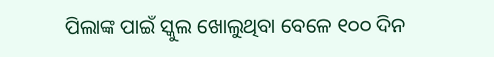ପିଲାଙ୍କ ପାଇଁ ସ୍କୁଲ ଖୋଲୁଥିବା ବେଳେ ୧୦୦ ଦିନ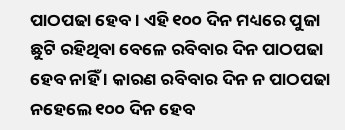ପାଠପଢା ହେବ । ଏହି ୧୦୦ ଦିନ ମଧ୍ୟରେ ପୁଜା ଛୁଟି ରହିଥିବା ବେଳେ ରବିବାର ଦିନ ପାଠପଢା ହେବ ନାହିଁ । କାରଣ ରବିବାର ଦିନ ନ ପାଠପଢା ନହେଲେ ୧୦୦ ଦିନ ହେବ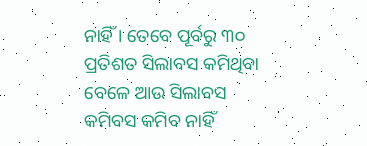ନାହିଁ । ତେବେ ପୂର୍ବରୁ ୩୦ ପ୍ରତିଶତ ସିଲାବସ କମିଥିବା ବେଳେ ଆଉ ସିଲାବସ କମିବସ କମିବ ନାହିଁ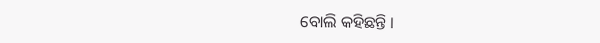ବୋଲି କହିଛନ୍ତି ।